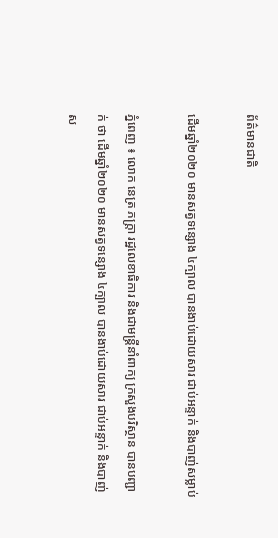ព័ត៌មានជាតិ

ដើមឆ្នាំ២០២០ មានសត្វទន្សោង ៤ក្បាល បានងាប់ដោយសារ ជាប់អន្ទាក់ និងបាញ់សម្លាប់

ភ្នំពេញ ៖ លោក នេត្រ ភក្ត្រា រដ្ឋលេខាធិការ និងជាមន្ត្រីនាំពាក្យ ក្រសួងបរិស្ថាន បានបញ្ជាក់ ថា ដើមឆ្នាំ២០២០ មានសត្វទន្សោង ៤ក្បាល បានងាប់ដោយសារ ជាប់អន្ទាក់ និងបាញ់ស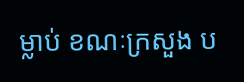ម្លាប់ ខណៈក្រសួង ប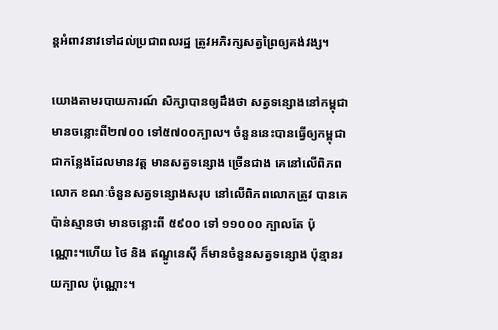ន្ដអំពាវនាវទៅដល់ប្រជាពលរដ្ឋ ត្រូវអភិរក្សសត្វព្រៃឲ្យគង់វង្ស។

យោងតាមរបាយការណ៍ សិក្សាបានឲ្យដឹងថា សត្វទន្សោងនៅកម្ពុជា មានចន្លោះពី២៧០០ ទៅ៥៧០០ក្បាល។ ចំនួននេះបានធ្វើឲ្យកម្ពុជា ជាកន្លែងដែលមានវត្ត មានសត្វទន្សោង ច្រើនជាង គេនៅលើពិភពលោក ខណៈចំនួនសត្វទន្សោងសរុប នៅលើពិភពលោកត្រូវ បានគេប៉ាន់ស្មានថា មានចន្លោះពី ៥៩០០ ទៅ ១១០០០ ក្បាលតែ ប៉ុណ្ណោះ។ហើយ ថៃ និង ឥណ្ឌូនេស៊ី ក៏មានចំនួនសត្វទន្សោង ប៉ុន្មានរយក្បាល ប៉ុណ្ណោះ។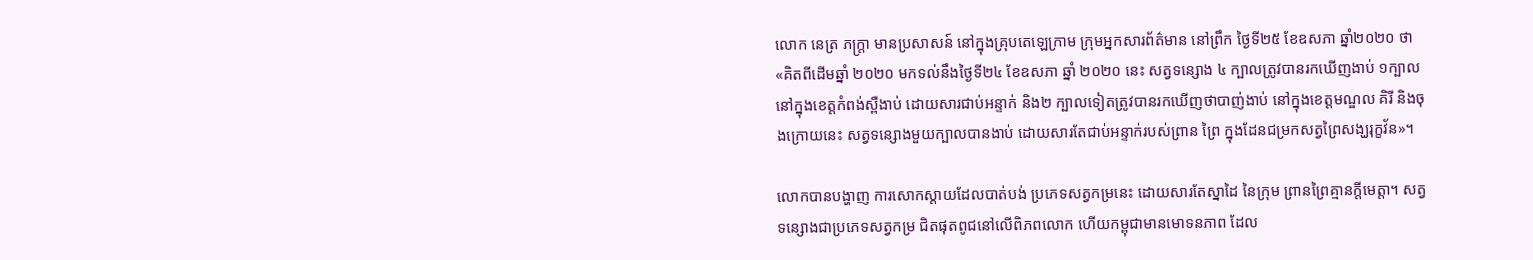លោក នេត្រ ភក្ត្រា មានប្រសាសន៍ នៅក្នុងគ្រុបតេឡេក្រាម ក្រុមអ្នកសារព័ត៌មាន នៅព្រឹក ថ្ងៃទី២៥ ខែឧសភា ឆ្នាំ២០២០ ថា «គិតពីដើមឆ្នាំ ២០២០ មកទល់នឹងថ្ងៃទី២៤ ខែឧសភា ឆ្នាំ ២០២០ នេះ សត្វទន្សោង ៤ ក្បាលត្រូវបានរកឃើញងាប់ ១ក្បាលនៅក្នុងខេត្តកំពង់ស្ពឺងាប់ ដោយសារជាប់អន្ទាក់ និង២ ក្បាលទៀតត្រូវបានរកឃើញថាបាញ់ងាប់ នៅក្នុងខេត្តមណ្ឌល គិរី និងចុងក្រោយនេះ សត្វទន្សោងមួយក្បាលបានងាប់ ដោយសារតែជាប់អន្ទាក់របស់ព្រាន ព្រៃ ក្នុងដែនជម្រកសត្វព្រៃសង្ឃរុក្ខវ័ន»។

លោកបានបង្ហាញ ការសោកស្តាយដែលបាត់បង់ ប្រភេទសត្វកម្រនេះ ដោយសារតែស្នាដៃ នៃក្រុម ព្រានព្រៃគ្មានក្តីមេត្តា។ សត្វទន្សោងជាប្រភេទសត្វកម្រ ជិតផុតពូជនៅលើពិភពលោក ហើយកម្ពុជាមានមោទនភាព ដែល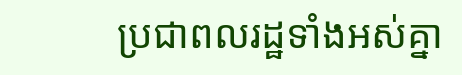ប្រជាពលរដ្ឋទាំងអស់គ្នា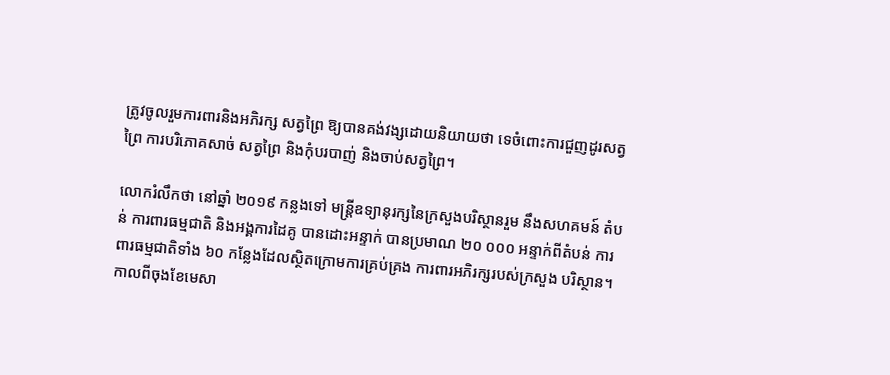ត្រូវចូលរួមការពារនិងអភិរក្ស សត្វព្រៃ ឱ្យបានគង់វង្សដោយនិយាយថា ទេចំពោះការជួញដូរសត្វព្រៃ ការបរិភោគសាច់ សត្វព្រៃ និងកុំបរបាញ់ និងចាប់សត្វព្រៃ។

លោករំលឹកថា នៅឆ្នាំ ២០១៩ កន្លងទៅ មន្ត្រីឧទ្យានុរក្សនៃក្រសួងបរិស្ថានរួម នឹងសហគមន៍ តំបន់ ការពារធម្មជាតិ និងអង្គការដៃគូ បានដោះអន្ទាក់ បានប្រមាណ ២០ ០០០ អន្ទាក់ពីតំបន់ ការ ពារធម្មជាតិទាំង ៦០ កន្លែងដែលស្ថិតក្រោមការគ្រប់គ្រង ការពារអភិរក្សរបស់ក្រសួង បរិស្ថាន។ កាលពីចុងខែមេសា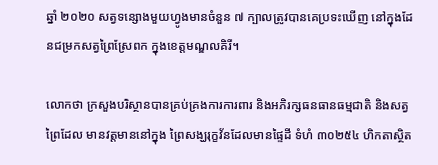ឆ្នាំ ២០២០ សត្វទន្សោងមួយហ្វូងមានចំនួន ៧ ក្បាលត្រូវបានគេប្រទះឃើញ នៅក្នុងដែនជម្រកសត្វព្រៃស្រែពក ក្នុងខេត្តមណ្ឌលគិរី។

លោកថា ក្រសួងបរិស្ថានបានគ្រប់គ្រងការការពារ និងអភិរក្សធនធានធម្មជាតិ និងសត្វ ព្រៃដែល មានវត្តមាននៅក្នុង ព្រៃសង្ឃរុក្ខវ័នដែលមានផ្ទៃដី ទំហំ ៣០២៥៤ ហិកតាស្ថិត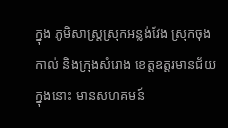ក្នុង ភូមិសាស្ត្រស្រុកអន្លង់វែង ស្រុកចុងកាល់ និងក្រុងសំរោង ខេត្តឧត្តរមានជ័យក្នុងនោះ មានសហគមន៍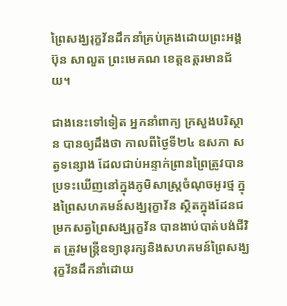ព្រៃសង្ឃរុក្ខវ័នដឹកនាំគ្រប់គ្រងដោយព្រះអង្គ ប៊ុន សាលួត ព្រះមេគណ ខេត្តឧត្តរមានជ័យ។

ជាងនេះទៅទៀត អ្នកនាំពាក្យ ក្រសួងបរិស្ថាន បានឲ្យដឹងថា កាលពីថ្ងៃទី២៤ ឧសភា សត្វទន្សោង ដែលជាប់អន្ទាក់ព្រានព្រៃត្រូវបាន ប្រទះឃើញនៅក្នុងភូមិសាស្រ្តចំណុចអូរថ្ម ក្នុងព្រៃសហគមន៍សង្ឃរុក្ខាវ័ន ស្ថិតក្នុងដែនជម្រកសត្វព្រៃសង្ឃរុក្ខវ័ន បានងាប់បាត់បង់ជីវិត ត្រូវមន្ត្រីឧទ្យានុរក្សនិងសហគមន៍ព្រៃសង្ឃ រុក្ខវ័នដឹកនាំដោយ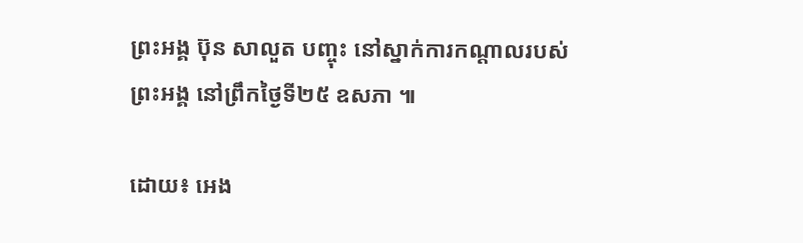ព្រះអង្គ ប៊ុន សាលួត បញ្ចុះ នៅស្នាក់ការកណ្តាលរបស់ព្រះអង្គ នៅព្រឹកថ្ងៃទី២៥ ឧសភា ៕

ដោយ៖ អេង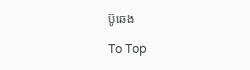ប៊ូឆេង

To Top